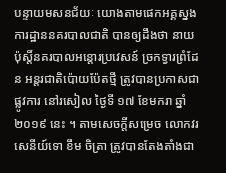បន្ទាយមសនជ័យៈ យោងតាមផេកអគ្គស្នងការដ្ឋាននគរបាលជាតិ បានឲ្យដឹងថា នាយប៉ុស្តិ៍នគរបាលអន្តោរប្រវេសន៍ ច្រកទ្វារព្រំដែន អន្តរជាតិប៉ោយប៉ែតថ្មី ត្រូវបានប្រកាសជាផ្លូវការ នៅរសៀល ថ្ងៃទី ១៧ ខែមករា ឆ្នាំ ២០១៩ នេះ ។ តាមសេចក្តីសម្រេច លោកវរសេនីយ៍ទោ ខឹម ចិត្រា ត្រូវបានតែងតាំងជា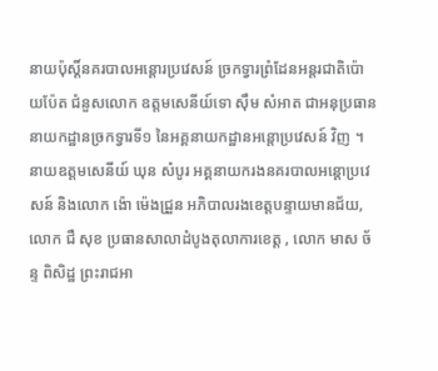នាយប៉ុស្តិ៍នគរបាលអន្តោរប្រវេសន៍ ច្រកទ្វារព្រំដែនអន្តរជាតិប៉ោយប៉ែត ជំនួសលោក ឧត្តមសេនីយ៍ទោ ស៊ឹម សំអាត ជាអនុប្រធាននាយកដ្ឋានច្រកទ្វារទី១ នៃអគ្គនាយកដ្ឋានអន្តោប្រវេសន៍ វិញ ។
នាយឧត្ដមសេនីយ៍ ឃុន សំបូរ អគ្គនាយករងនគរបាលអន្តោប្រវេសន៍ និងលោក ង៉ោ ម៉េងជ្រួន អភិបាលរងខេត្តបន្ទាយមានជ័យ, លោក ជឺ សុខ ប្រធានសាលាដំបូងតុលាការខេត្ត , លោក មាស ច័ន្ទ ពិសិដ្ឋ ព្រះរាជអា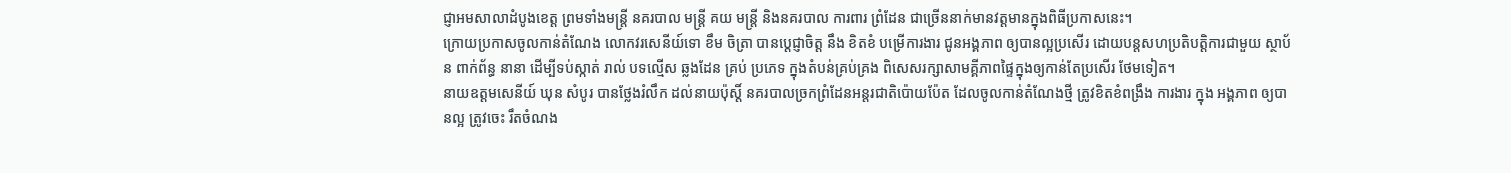ជ្ញាអមសាលាដំបូងខេត្ត ព្រមទាំងមន្ត្រី នគរបាល មន្ត្រី គយ មន្ត្រី និងនគរបាល ការពារ ព្រំដែន ជាច្រើននាក់មានវត្តមានក្នុងពិធីប្រកាសនេះ។
ក្រោយប្រកាសចូលកាន់តំណែង លោកវរសេនីយ៍ទោ ខឹម ចិត្រា បានប្តេជ្ញាចិត្ត នឹង ខិតខំ បម្រើការងារ ជូនអង្គភាព ឲ្យបានល្អប្រសើរ ដោយបន្តសហប្រតិបត្តិការជាមួយ ស្ថាប័ន ពាក់ព័ន្ធ នានា ដើម្បីទប់ស្កាត់ រាល់ បទល្មើស ឆ្លងដែន គ្រប់ ប្រភេទ ក្នុងតំបន់គ្រប់គ្រង ពិសេសរក្សាសាមគ្គីភាពផ្ទៃក្នុងឲ្យកាន់តែប្រសើរ ថែមទៀត។
នាយឧត្ដមសេនីយ៍ ឃុន សំបូរ បានថ្លែងរំលឹក ដល់នាយប៉ុស្តិ៍ នគរបាលច្រកព្រំដែនអន្តរជាតិប៉ោយប៉ែត ដែលចូលកាន់តំណែងថ្មី ត្រូវខិតខំពង្រឹង ការងារ ក្នុង អង្គភាព ឲ្យបានល្អ ត្រូវចេះ រឹតចំណង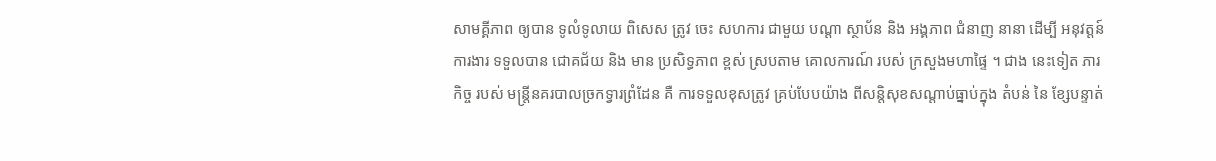សាមគ្គីភាព ឲ្យបាន ទូលំទូលាយ ពិសេស ត្រូវ ចេះ សហការ ជាមួយ បណ្តា ស្ថាប័ន និង អង្គភាព ជំនាញ នានា ដើម្បី អនុវត្តន៍ ការងារ ទទួលបាន ជោគជ័យ និង មាន ប្រសិទ្ធភាព ខ្ពស់ ស្របតាម គោលការណ៍ របស់ ក្រសួងមហាផ្ទៃ ។ ជាង នេះទៀត ភារកិច្ច របស់ មន្ត្រីនគរបាលច្រកទ្វារព្រំដែន គឺ ការទទួលខុសត្រូវ គ្រប់បែបយ៉ាង ពីសន្តិសុខសណ្តាប់ធ្នាប់ក្នុង តំបន់ នៃ ខ្សែបន្ទាត់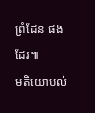ព្រំដែន ផងដែរ៕
មតិយោបល់